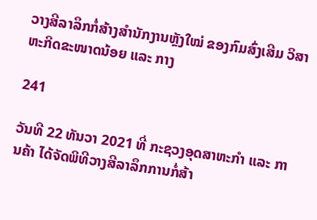ວາງສີລາລຶກກໍ່ສ້າງສຳນັກງານຫຼັງໃໝ່ ຂອງກົມສົ່ງເສີມ ວິສາຫະກິດຂະໜາດນ້ອຍ ແລະ ກາງ

241

ວັນທີ 22 ທັນວາ 2021 ທີ່ ກະຊວງອຸດສາຫະກຳ ແລະ ການຄ້າ ໄດ້ຈັດພິທີວາງສີລາລຶກການກໍ່ສ້າ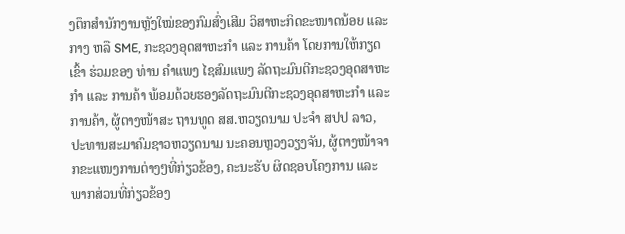ງຕຶກສຳນັກງານຫຼັງໃໝ່ຂອງກົມສົ່ງເສີມ ວິສາຫະກິດຂະໜາດນ້ອຍ ແລະ ກາງ ຫລື SME, ກະຊວງອຸດສາຫະກຳ ແລະ ການຄ້າ ໂດຍການໃຫ້ກຽດເຂົ້າ ຮ່ວມຂອງ ທ່ານ ຄຳແພງ ໄຊສົມແພງ ລັດຖະມົນຕີກະຊວງອຸດສາຫະກຳ ແລະ ການຄ້າ ພ້ອມດ້ວຍຮອງລັດຖະມົນຕີກະຊວງອຸດສາຫະກຳ ແລະ ການຄ້າ, ຜູ້ຕາງໜ້າສະ ຖານທູດ ສສ.ຫວຽດນາມ ປະຈຳ ສປປ ລາວ, ປະທານສະມາຄົມຊາວຫວຽດນາມ ນະຄອນຫຼວງວຽງຈັນ, ຜູ້ຕາງໜ້າຈາກຂະແໜງການຕ່າງໆທີ່ກ່ຽວຂ້ອງ, ຄະນະຮັບ ຜິດຊອບໂຄງການ ແລະ ພາກສ່ວນທີ່ກ່ຽວຂ້ອງ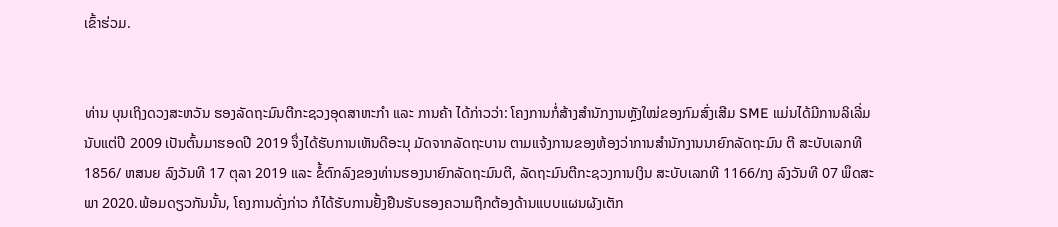ເຂົ້າຮ່ວມ.


ທ່ານ ບຸນເຖິງດວງສະຫວັນ ຮອງລັດຖະມົນຕີກະຊວງອຸດສາຫະກຳ ແລະ ການຄ້າ ໄດ້ກ່າວວ່າ: ໂຄງການກໍ່ສ້າງສຳນັກງານຫຼັງໃໝ່ຂອງກົມສົ່ງເສີມ SME ແມ່ນໄດ້ມີການລິເລີ່ມ ນັບແຕ່ປີ 2009 ເປັນຕົ້ນມາຮອດປີ 2019 ຈຶ່ງໄດ້ຮັບການເຫັນດີອະນຸ ມັດຈາກລັດຖະບານ ຕາມແຈ້ງການຂອງຫ້ອງວ່າການສໍານັກງານນາຍົກລັດຖະມົນ ຕີ ສະບັບເລກທີ 1856/ ຫສນຍ ລົງວັນທີ 17 ຕຸລາ 2019 ແລະ ຂໍ້ຕົກລົງຂອງທ່ານຮອງນາຍົກລັດຖະມົນຕີ, ລັດຖະມົນຕີກະຊວງການເງິນ ສະບັບເລກທີ 1166/ກງ ລົງວັນທີ 07 ພຶດສະພາ 2020.ພ້ອມດຽວກັນນັ້ນ, ໂຄງການດັ່ງກ່າວ ກໍໄດ້ຮັບການຢັ້ງຢືນຮັບຮອງຄວາມຖືກຕ້ອງດ້ານແບບແຜນຜັງເຕັກ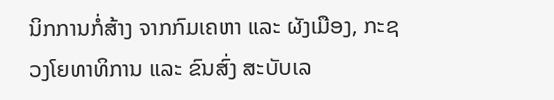ນິກການກໍ່ສ້າງ ຈາກກົມເຄຫາ ແລະ ຜັງເມືອງ, ກະຊວງໂຍທາທິການ ແລະ ຂົນສົ່ງ ສະບັບເລ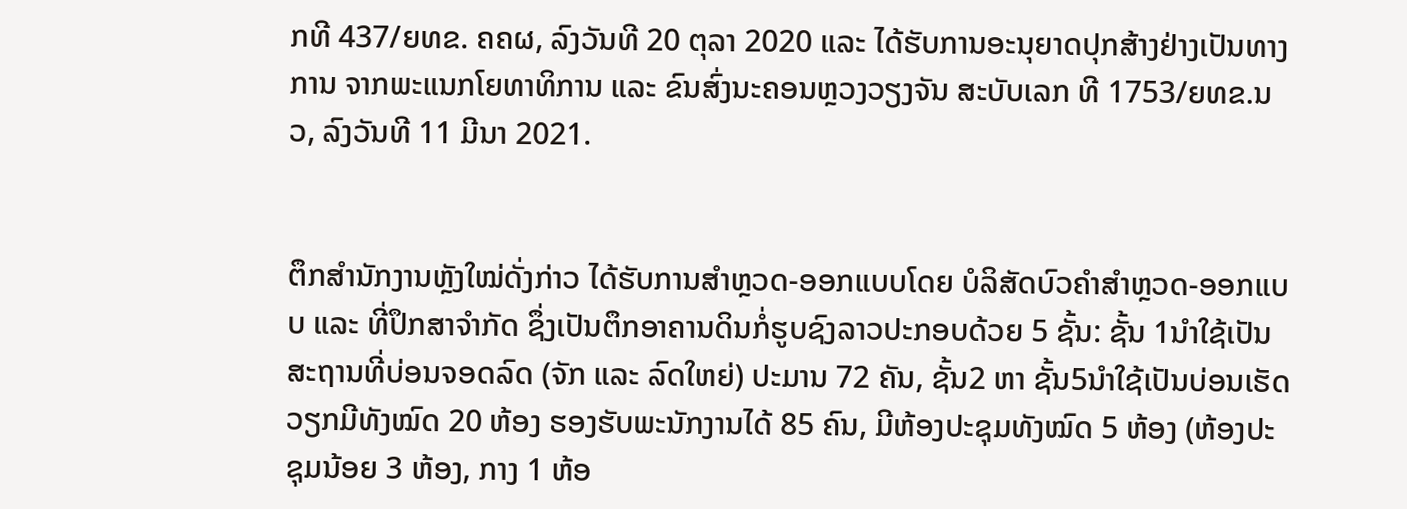ກທີ 437/ຍທຂ. ຄຄຜ, ລົງວັນທີ 20 ຕຸລາ 2020 ແລະ ໄດ້ຮັບການອະນຸຍາດປຸກສ້າງຢ່າງເປັນທາງ ການ ຈາກພະແນກໂຍທາທິການ ແລະ ຂົນສົ່ງນະຄອນຫຼວງວຽງຈັນ ສະບັບເລກ ທີ 1753/ຍທຂ.ນວ, ລົງວັນທີ 11 ມີນາ 2021.


ຕຶກສຳນັກງານຫຼັງໃໝ່ດັ່ງກ່າວ ໄດ້ຮັບການສຳຫຼວດ-ອອກແບບໂດຍ ບໍລິສັດບົວຄຳສຳຫຼວດ-ອອກແບບ ແລະ ທີ່ປຶກສາຈຳກັດ ຊຶ່ງເປັນຕຶກອາຄານດິນກໍ່ຮູບຊົງລາວປະກອບດ້ວຍ 5 ຊັ້ນ: ຊັ້ນ 1ນຳໃຊ້ເປັນສະຖານທີ່ບ່ອນຈອດລົດ (ຈັກ ແລະ ລົດໃຫຍ່) ປະມານ 72 ຄັນ, ຊັ້ນ2 ຫາ ຊັ້ນ5ນໍາໃຊ້ເປັນບ່ອນເຮັດວຽກມີທັງໝົດ 20 ຫ້ອງ ຮອງຮັບພະນັກງານໄດ້ 85 ຄົນ, ມີຫ້ອງປະຊຸມທັງໝົດ 5 ຫ້ອງ (ຫ້ອງປະຊຸມນ້ອຍ 3 ຫ້ອງ, ກາງ 1 ຫ້ອ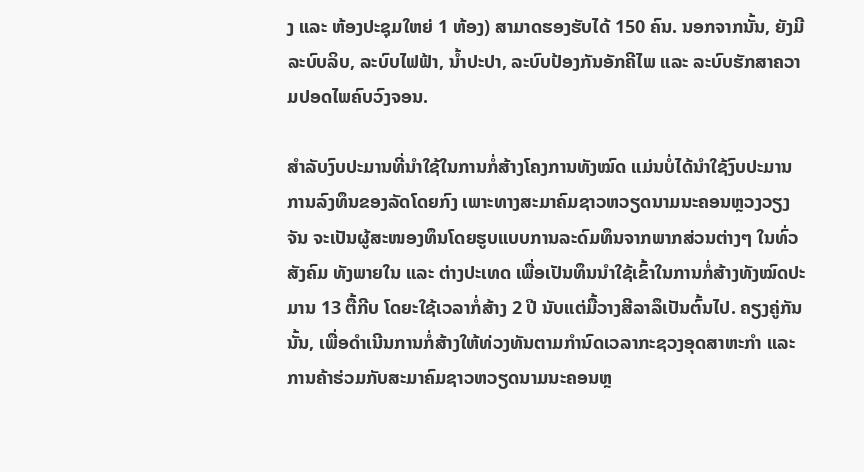ງ ແລະ ຫ້ອງປະຊຸມໃຫຍ່ 1 ຫ້ອງ) ສາມາດຮອງຮັບໄດ້ 150 ຄົນ. ນອກຈາກນັ້ນ, ຍັງມີລະບົບລິບ, ລະບົບໄຟຟ້າ, ນໍ້າປະປາ, ລະບົບປ້ອງກັນອັກຄີໄພ ແລະ ລະບົບຮັກສາຄວາມປອດໄພຄົບວົງຈອນ.

ສຳລັບງົບປະມານທີ່ນໍາໃຊ້ໃນການກໍ່ສ້າງໂຄງການທັງໝົດ ແມ່ນບໍ່ໄດ້ນໍາໃຊ້ງົບປະມານການລົງທຶນຂອງລັດໂດຍກົງ ເພາະທາງສະມາຄົມຊາວຫວຽດນາມນະຄອນຫຼວງວຽງຈັນ ຈະເປັນຜູ້ສະໜອງທຶນໂດຍຮູບແບບການລະດົມທຶນຈາກພາກສ່ວນຕ່າງໆ ໃນທົ່ວສັງຄົມ ທັງພາຍໃນ ແລະ ຕ່າງປະເທດ ເພື່ອເປັນທຶນນຳໃຊ້ເຂົ້າໃນການກໍ່ສ້າງທັງໝົດປະມານ 13 ຕື້ກີບ ໂດຍະໃຊ້ເວລາກໍ່ສ້າງ 2 ປີ ນັບແຕ່ມື້ວາງສີລາລຶເປັນຕົ້ນໄປ. ຄຽງຄູ່ກັນນັ້ນ, ເພື່ອດຳເນີນການກໍ່ສ້າງໃຫ້ທ່ວງທັນຕາມກຳນົດເວລາກະຊວງອຸດສາຫະກຳ ແລະ ການຄ້າຮ່ວມກັບສະມາຄົມຊາວຫວຽດນາມນະຄອນຫຼ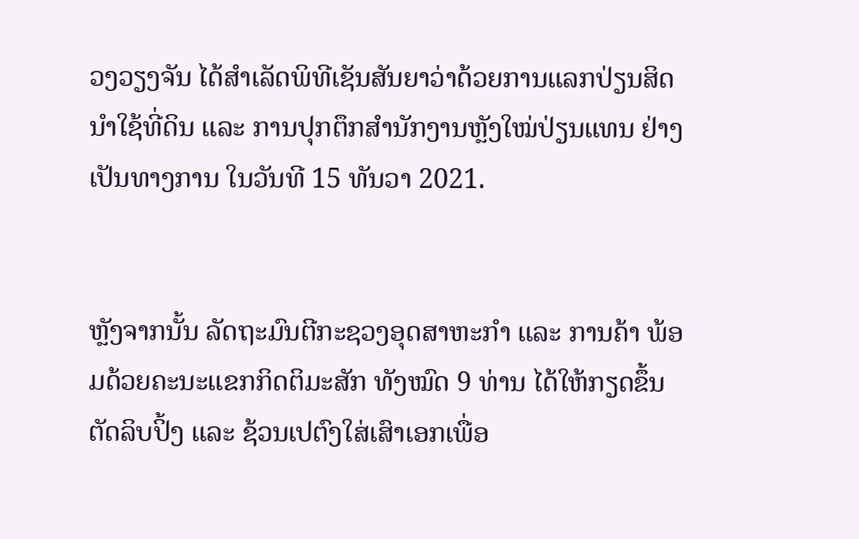ວງວຽງຈັນ ໄດ້ສຳເລັດພິທີເຊັນສັນຍາວ່າດ້ວຍການແລກປ່ຽນສິດນຳໃຊ້ທີ່ດິນ ແລະ ການປຸກຕຶກສຳນັກງານຫຼັງໃໝ່ປ່ຽນແທນ ຢ່າງເປັນທາງການ ໃນວັນທີ 15 ທັນວາ 2021.


ຫຼັງຈາກນັ້ນ ລັດຖະມົນຕີກະຊວງອຸດສາຫະກຳ ແລະ ການຄ້າ ພ້ອມດ້ວຍຄະນະແຂກກິດຕິມະສັກ ທັງໝົດ 9 ທ່ານ ໄດ້ໃຫ້ກຽດຂຶ້ນຕັດລິບປິ້ງ ແລະ ຊ້ວນເປຕົງໃສ່ເສົາເອກເພື່ອ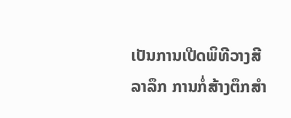ເປັນການເປີດພິທີວາງສີລາລຶກ ການກໍ່ສ້າງຕຶກສຳ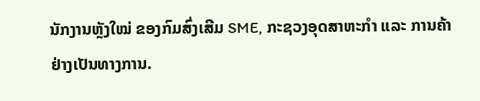ນັກງານຫຼັງໃໝ່ ຂອງກົມສົ່ງເສີມ SME, ກະຊວງອຸດສາຫະກຳ ແລະ ການຄ້າ ຢ່າງເປັນທາງການ.